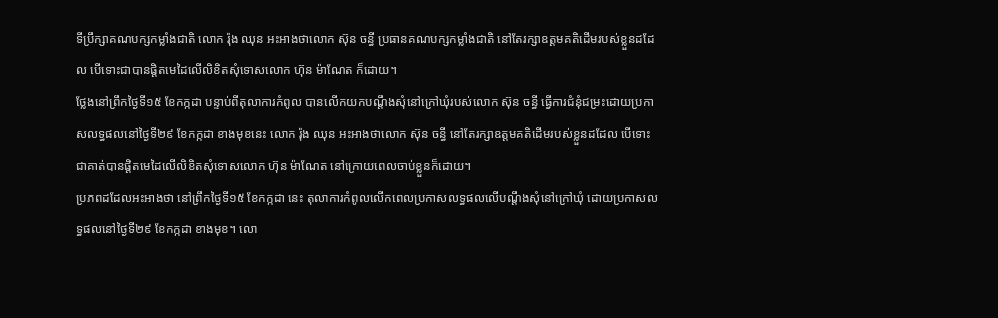ទីប្រឹក្សាគណបក្សកម្លាំងជាតិ លោក រ៉ុង ឈុន អះអាងថាលោក ស៊ុន ចន្ធី ប្រធានគណបក្សកម្លាំងជាតិ នៅតែរក្សាឧត្ដមគតិដើមរបស់ខ្លួនដដែល បើទោះជាបានផ្ដិតមេដៃលើលិខិតសុំទោសលោក ហ៊ុន ម៉ាណែត ក៏ដោយ។
ថ្លែងនៅព្រឹកថ្ងៃទី១៥ ខែកក្កដា បន្ទាប់ពីតុលាការកំពូល បានលើកយកបណ្ដឹងសុំនៅក្រៅឃុំរបស់លោក ស៊ុន ចន្ធី ធ្វើការជំនុំជម្រះដោយប្រកាសលទ្ធផលនៅថ្ងៃទី២៩ ខែកក្កដា ខាងមុខនេះ លោក រ៉ុង ឈុន អះអាងថាលោក ស៊ុន ចន្ធី នៅតែរក្សាឧត្ដមគតិដើមរបស់ខ្លួនដដែល បើទោះជាគាត់បានផ្ដិតមេដៃលើលិខិតសុំទោសលោក ហ៊ុន ម៉ាណែត នៅក្រោយពេលចាប់ខ្លួនក៏ដោយ។
ប្រភពដដែលអះអាងថា នៅព្រឹកថ្ងៃទី១៥ ខែកក្កដា នេះ តុលាការកំពូលលើកពេលប្រកាសលទ្ធផលលើបណ្ដឹងសុំនៅក្រៅឃុំ ដោយប្រកាសលទ្ធផលនៅថ្ងៃទី២៩ ខែកក្កដា ខាងមុខ។ លោ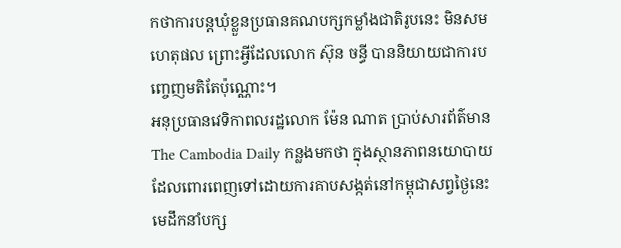កថាការបន្តឃុំខ្លួនប្រធានគណបក្សកម្លាំងជាតិរូបនេះ មិនសមហេតុផល ព្រោះអ្វីដែលលោក ស៊ុន ចន្ធី បាននិយាយជាការបញ្ចេញមតិតែប៉ុណ្ណោះ។
អនុប្រធានវេទិកាពលរដ្ឋលោក ម៉ែន ណាត ប្រាប់សារព័ត៌មាន The Cambodia Daily កន្លងមកថា ក្នុងស្ថានភាពនយោបាយដែលពោរពេញទៅដោយការគាបសង្កត់នៅកម្ពុជាសព្វថ្ងៃនេះ មេដឹកនាំបក្ស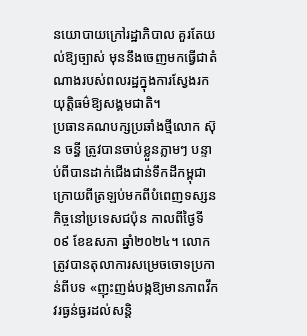នយោបាយក្រៅរដ្ឋាភិបាល គួរតែយល់ឱ្យច្បាស់ មុននឹងចេញមកធ្វើជាតំណាងរបស់ពលរដ្ឋក្នុងការស្វែងរកយុត្តិធម៌ឱ្យសង្គមជាតិ។
ប្រធានគណបក្សប្រឆាំងថ្មីលោក ស៊ុន ចន្ធី ត្រូវបានចាប់ខ្លួនភ្លាមៗ បន្ទាប់ពីបានដាក់ជើងជាន់ទឹកដីកម្ពុជា ក្រោយពីត្រឡប់មកពីបំពេញទស្សនកិច្ចនៅប្រទេសជប៉ុន កាលពីថ្ងៃទី០៩ ខែឧសភា ឆ្នាំ២០២៤។ លោកត្រូវបានតុលាការសម្រេចចោទប្រកាន់ពីបទ «ញុះញង់បង្កឱ្យមានភាពវឹកវរធ្ងន់ធ្ងរដល់សន្តិ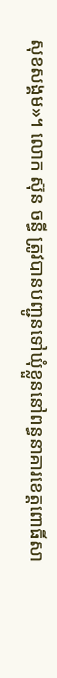សុខសង្គម»។ លោក ស៊ុន ចន្ធី ត្រូវបានបញ្ជូនទៅឃុំខ្លួននៅពន្ធនាគារខេត្តពោធិ៍សា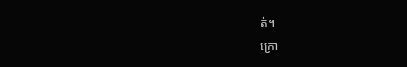ត់។
ក្រោ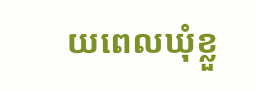យពេលឃុំខ្លួ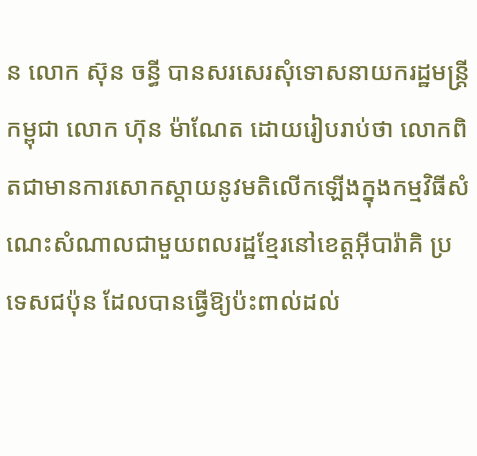ន លោក ស៊ុន ចន្ធី បានសរសេរសុំទោសនាយករដ្ឋមន្ត្រីកម្ពុជា លោក ហ៊ុន ម៉ាណែត ដោយរៀបរាប់ថា លោកពិតជាមានការសោកស្តាយនូវមតិលើកឡើងក្នុងកម្មវិធីសំណេះសំណាលជាមួយពលរដ្ឋខ្មែរនៅខេត្តអ៊ីបារ៉ាគិ ប្រទេសជប៉ុន ដែលបានធ្វើឱ្យប៉ះពាល់ដល់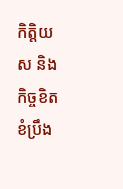កិត្តិយស និងកិច្ចខិតខំប្រឹង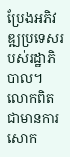ប្រែងអភិវឌ្ឍប្រទេសរបស់រដ្ឋាភិបាល។ លោកពិតជាមានការសោក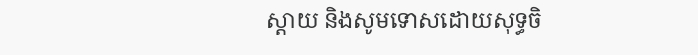ស្តាយ និងសូមទោសដោយសុទ្ធចិ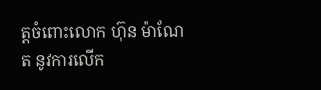ត្តចំពោះលោក ហ៊ុន ម៉ាណែត នូវការលើក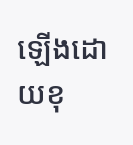ឡើងដោយខុ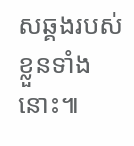សឆ្គងរបស់ខ្លួនទាំងនោះ៕